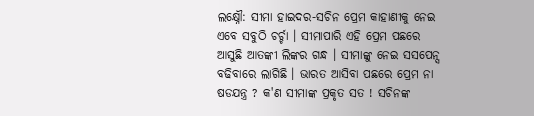ଲକ୍ଷ୍ନୌ: ସୀମା ହାଇଦର-ସଚିନ ପ୍ରେମ କାହାଣୀକୁ ନେଇ ଏବେ ସବୁଠି ଚର୍ଚ୍ଚା । ସୀମାପାରି ଏହି ପ୍ରେମ ପଛରେ ଆସୁଛି ଆତଙ୍କୀ ଲିଙ୍କର ଗନ୍ଧ । ସୀମାଙ୍କୁ ନେଇ ସସପେନ୍ସ ବଢିବାରେ ଲାଗିଛି । ଭାରତ ଆସିବା ପଛରେ ପ୍ରେମ ନା ଷଡଯନ୍ତ୍ର ? କ'ଣ ସୀମାଙ୍କ ପ୍ରକୃତ ସତ ! ସଚିନଙ୍କ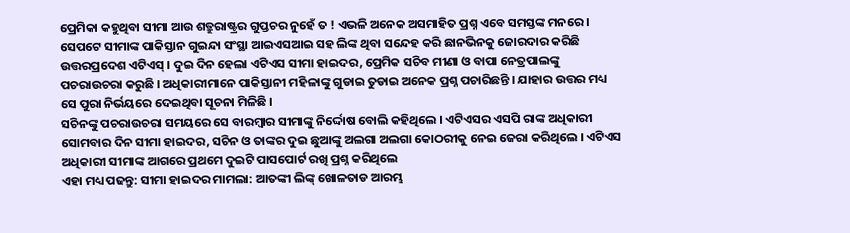ପ୍ରେମିକା କହୁଥିବା ସୀମା ଆଉ ଶତ୍ରୁରାଷ୍ଟ୍ରର ଗୁପ୍ତଚର ନୁହେଁ ତ ! ଏଭଳି ଅନେକ ଅସମାହିତ ପ୍ରଶ୍ନ ଏବେ ସମସ୍ତଙ୍କ ମନରେ । ସେପଟେ ସୀମାଙ୍କ ପାକିସ୍ତାନ ଗୁଇନ୍ଦା ସଂସ୍ଥା ଆଇଏସଆଇ ସହ ଲିଙ୍କ ଥିବା ସନ୍ଦେହ କରି ଛାନଭିନକୁ ଜୋରଦାର କରିଛି ଉତ୍ତରପ୍ରଦେଶ ଏଟିଏସ୍ । ଦୁଇ ଦିନ ହେଲା ଏଟିଏସ ସୀମା ହାଇଦର, ପ୍ରେମିକ ସଚିବ ମୀଣା ଓ ବାପା ନେତ୍ରପାଲଙ୍କୁ ପଚରାଉଚରା କରୁଛି । ଅଧିକାରୀମାନେ ପାକିସ୍ତାନୀ ମହିଳାଙ୍କୁ ଗୁଡାଇ ତୁଡାଇ ଅନେକ ପ୍ରଶ୍ନ ପଚାରିଛନ୍ତି । ଯାହାର ଉତ୍ତର ମଧ୍ୟ ସେ ପୁରା ନିର୍ଭୟରେ ଦେଇଥିବା ସୂଚନା ମିଳିଛି ।
ସଚିନଙ୍କୁ ପଚରାଉଚରା ସମୟରେ ସେ ବାରମ୍ବାର ସୀମାଙ୍କୁ ନିର୍ଦ୍ଦୋଷ ବୋଲି କହିଥିଲେ । ଏଟିଏସର ଏସପି ରାଙ୍କ ଅଧିକାରୀ ସୋମବାର ଦିନ ସୀମା ହାଇଦର, ସଚିନ ଓ ତାଙ୍କର ଦୁଇ ଛୁଆଙ୍କୁ ଅଲଗା ଅଲଗା କୋଠରୀକୁ ନେଇ ଜେରା କରିଥିଲେ । ଏଟିଏସ ଅଧିକାରୀ ସୀମାଙ୍କ ଆଗରେ ପ୍ରଥମେ ଦୁଇଟି ପାସପୋର୍ଟ ରଖି ପ୍ରଶ୍ନ କରିଥିଲେ
ଏହା ମଧ୍ୟ ପଢନ୍ତୁ: ସୀମା ହାଇଦର ମାମଲା: ଆତଙ୍କୀ ଲିଙ୍କ୍ ଖୋଳତାଡ ଆରମ୍ଭ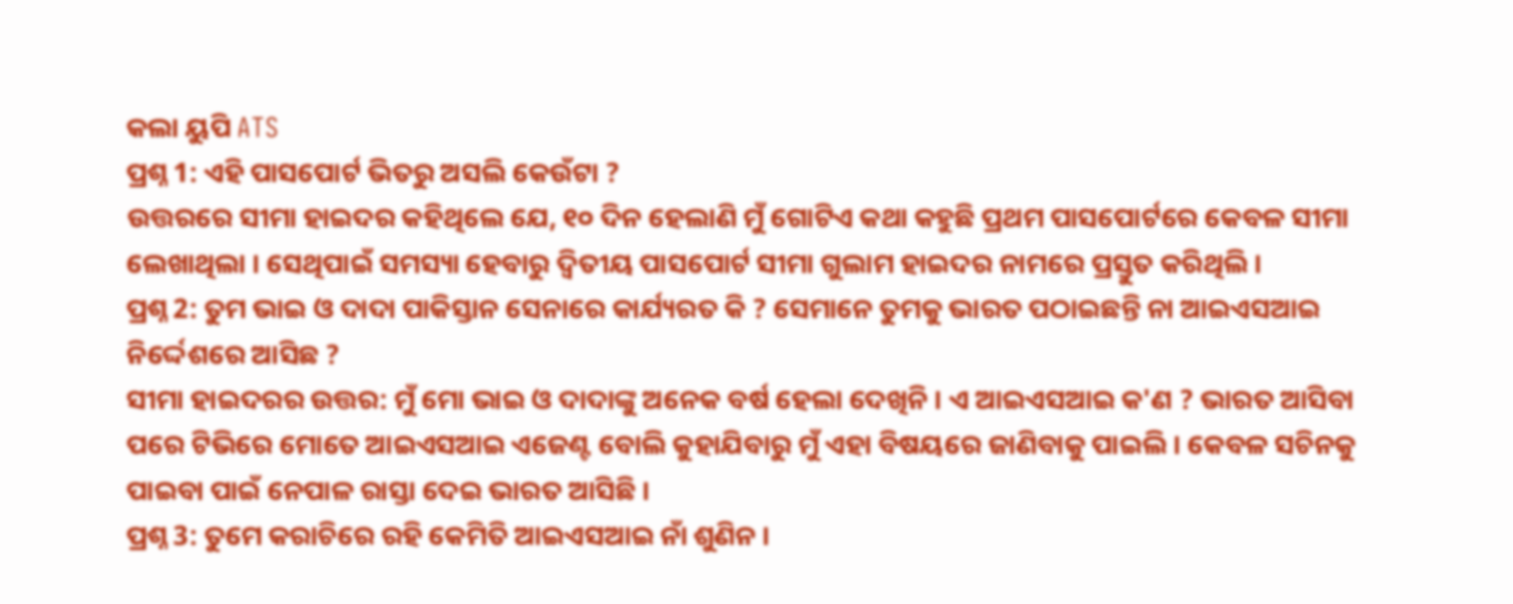କଲା ୟୁପି ATS
ପ୍ରଶ୍ନ 1: ଏହି ପାସପୋର୍ଟ ଭିତରୁ ଅସଲି କେଉଁଟା ?
ଉତ୍ତରରେ ସୀମା ହାଇଦର କହିଥିଲେ ଯେ, ୧୦ ଦିନ ହେଲାଣି ମୁଁ ଗୋଟିଏ କଥା କହୁଛି ପ୍ରଥମ ପାସପୋର୍ଟରେ କେବଳ ସୀମା ଲେଖାଥିଲା । ସେଥିପାଇଁ ସମସ୍ୟା ହେବାରୁ ଦ୍ବିତୀୟ ପାସପୋର୍ଟ ସୀମା ଗୁଲାମ ହାଇଦର ନାମରେ ପ୍ରସ୍ତୁତ କରିଥିଲି ।
ପ୍ରଶ୍ନ 2: ତୁମ ଭାଇ ଓ ଦାଦା ପାକିସ୍ତାନ ସେନାରେ କାର୍ଯ୍ୟରତ କି ? ସେମାନେ ତୁମକୁ ଭାରତ ପଠାଇଛନ୍ତି ନା ଆଇଏସଆଇ ନିର୍ଦ୍ଦେଶରେ ଆସିଛ ?
ସୀମା ହାଇଦରର ଉତ୍ତର: ମୁଁ ମୋ ଭାଇ ଓ ଦାଦାଙ୍କୁ ଅନେକ ବର୍ଷ ହେଲା ଦେଖିନି । ଏ ଆଇଏସଆଇ କ'ଣ ? ଭାରତ ଆସିବା ପରେ ଟିଭିରେ ମୋତେ ଆଇଏସଆଇ ଏଜେଣ୍ଟ ବୋଲି କୁହାଯିବାରୁ ମୁଁ ଏହା ବିଷୟରେ ଜାଣିବାକୁ ପାଇଲି । କେବଳ ସଚିନକୁ ପାଇବା ପାଇଁ ନେପାଳ ରାସ୍ତା ଦେଇ ଭାରତ ଆସିଛି ।
ପ୍ରଶ୍ନ 3: ତୁମେ କରାଚିରେ ରହି କେମିତି ଆଇଏସଆଇ ନାଁ ଶୁଣିନ ।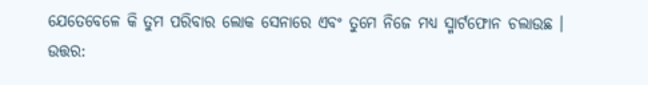ଯେତେବେଳେ କି ତୁମ ପରିବାର ଲୋକ ସେନାରେ ଏବଂ ତୁମେ ନିଜେ ମଧ୍ୟ ସ୍ମାର୍ଟଫୋନ ଚଲାଉଛ ।
ଉତ୍ତର: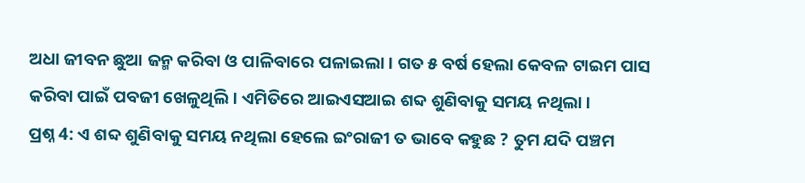ଅଧା ଜୀବନ ଛୁଆ ଜନ୍ମ କରିବା ଓ ପାଳିବାରେ ପଳାଇଲା । ଗତ ୫ ବର୍ଷ ହେଲା କେବଳ ଟାଇମ ପାସ କରିବା ପାଇଁ ପବଜୀ ଖେଳୁଥିଲି । ଏମିତିରେ ଆଇଏସଆଇ ଶବ୍ଦ ଶୁଣିବାକୁ ସମୟ ନଥିଲା ।
ପ୍ରଶ୍ନ 4: ଏ ଶବ୍ଦ ଶୁଣିବାକୁ ସମୟ ନଥିଲା ହେଲେ ଇଂରାଜୀ ତ ଭାବେ କହୁଛ ? ତୁମ ଯଦି ପଞ୍ଚମ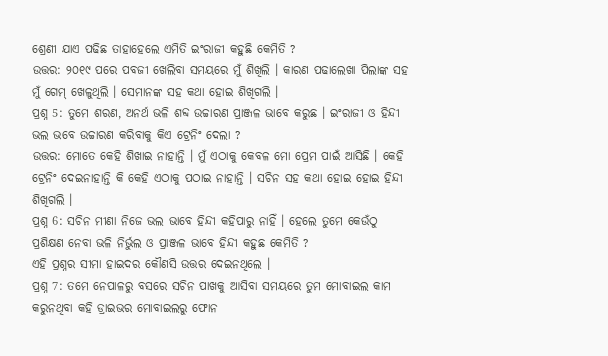ଶ୍ରେଣୀ ଯାଏ ପଢିଛ ତାହାହେଲେ ଏମିତି ଇଂରାଜୀ କହୁଛି କେମିତି ?
ଉତ୍ତର: ୨୦୧୯ ପରେ ପବଜୀ ଖେଲିବା ସମୟରେ ମୁଁ ଶିଖିଲି । କାରଣ ପଢାଲେଖା ପିଲାଙ୍କ ସହ ମୁଁ ଗେମ୍ ଖେଳୁଥିଲି । ସେମାନଙ୍କ ସହ କଥା ହୋଇ ଶିଖିଗଲି ।
ପ୍ରଶ୍ନ 5: ତୁମେ ଶରଣ, ଅନର୍ଥ ଭଳି ଶବ୍ଦ ଉଚ୍ଚାରଣ ପ୍ରାଞ୍ଜଳ ଭାବେ କରୁଛ । ଇଂରାଜୀ ଓ ହିନ୍ଦୀ ଭଲ ଭବେ ଉଚ୍ଚାରଣ କରିବାକୁ କିଏ ଟ୍ରେନିଂ ଦେଲା ?
ଉତ୍ତର: ମୋତେ କେହି ଶିଖାଇ ନାହାନ୍ତି । ମୁଁ ଏଠାକୁ କେବଳ ମୋ ପ୍ରେମ ପାଇଁ ଆସିଛି । କେହି ଟ୍ରେନିଂ ଦେଇନାହାନ୍ତି କି କେହି ଏଠାକୁ ପଠାଇ ନାହାନ୍ତି । ସଚିନ ସହ କଥା ହୋଇ ହୋଇ ହିନ୍ଦୀ ଶିଖିଗଲି ।
ପ୍ରଶ୍ନ 6: ସଚିନ ମୀଣା ନିଜେ ଭଲ ଭାବେ ହିନ୍ଦୀ କହିପାରୁ ନାହିଁ । ହେଲେ ତୁମେ କେଉଁଠୁ ପ୍ରଶିକ୍ଷଣ ନେବା ଭଳି ନିର୍ଭୁଲ ଓ ପ୍ରାଞ୍ଜଳ ଭାବେ ହିନ୍ଦୀ କହୁଛ କେମିତି ?
ଏହି ପ୍ରଶ୍ନର ସୀମା ହାଇଦର କୌଣସି ଉତ୍ତର ଦେଇନଥିଲେ ।
ପ୍ରଶ୍ନ 7: ତମେ ନେପାଳରୁ ବସରେ ସଚିନ ପାଖକୁ ଆସିବା ସମୟରେ ତୁମ ମୋବାଇଲ କାମ କରୁନଥିବା କହି ଡ୍ରାଇଭର ମୋବାଇଲରୁ ଫୋନ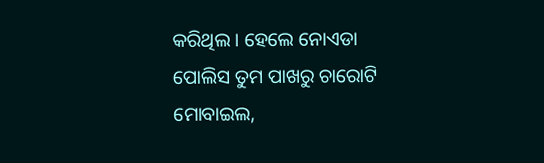କରିଥିଲ । ହେଲେ ନୋଏଡା ପୋଲିସ ତୁମ ପାଖରୁ ଚାରୋଟି ମୋବାଇଲ,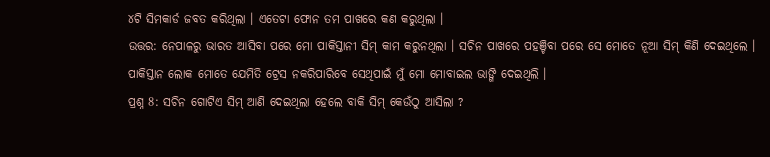୪ଟି ସିମକାର୍ଡ ଜବତ କରିଥିଲା । ଏତେଟା ଫୋନ ତମ ପାଖରେ କଣ କରୁଥିଲା ।
ଉତ୍ତର: ନେପାଳରୁ ଭାରତ ଆସିବା ପରେ ମୋ ପାକିସ୍ତାନୀ ସିମ୍ କାମ କରୁନଥିଲା । ସଚିନ ପାଖରେ ପହଞ୍ଚିବା ପରେ ସେ ମୋତେ ନୂଆ ସିମ୍ କିଣି ଦେଇଥିଲେ । ପାକିସ୍ତାନ ଲୋକ ମୋତେ ଯେମିତି ଟ୍ରେସ ନକରିପାରିବେ ସେଥିପାଇଁ ମୁଁ ମୋ ମୋବାଇଲ ଭାଙ୍ଗି ଦେଇଥିଲି ।
ପ୍ରଶ୍ନ 8: ସଚିନ ଗୋଟିଏ ସିମ୍ ଆଣି ଦେଇଥିଲା ହେଲେ ବାକି ସିମ୍ କେଉଁଠୁ ଆସିଲା ?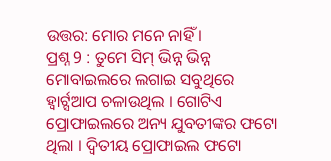ଉତ୍ତର: ମୋର ମନେ ନାହିଁ ।
ପ୍ରଶ୍ନ 9 : ତୁମେ ସିମ୍ ଭିନ୍ନ ଭିନ୍ନ ମୋବାଇଲରେ ଲଗାଇ ସବୁଥିରେ ହ୍ବାର୍ଟ୍ସଆପ ଚଳାଉଥିଲ । ଗୋଟିଏ ପ୍ରୋଫାଇଲରେ ଅନ୍ୟ ଯୁବତୀଙ୍କର ଫଟୋ ଥିଲା । ଦ୍ବିତୀୟ ପ୍ରୋଫାଇଲ ଫଟୋ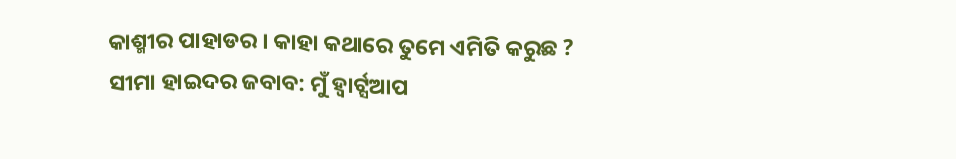କାଶ୍ମୀର ପାହାଡର । କାହା କଥାରେ ତୁମେ ଏମିତି କରୁଛ ?
ସୀମା ହାଇଦର ଜବାବ: ମୁଁ ହ୍ବାର୍ଟ୍ସଆପ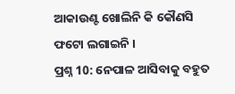ଆକାଉଣ୍ଟ ଖୋଲିନି କି କୌଣସି ଫଟୋ ଲଗାଇନି ।
ପ୍ରଶ୍ନ 10: ନେପାଳ ଆସିବାକୁ ବହୁତ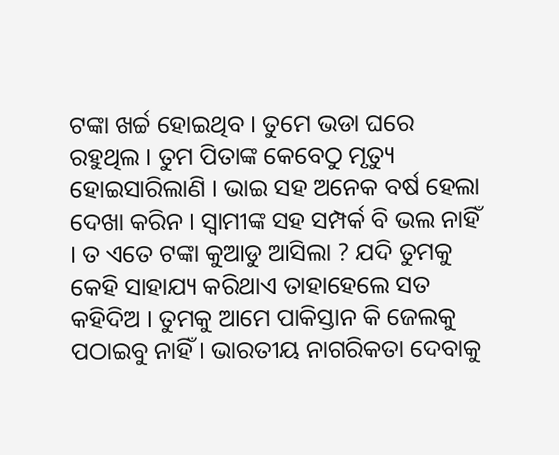ଟଙ୍କା ଖର୍ଚ୍ଚ ହୋଇଥିବ । ତୁମେ ଭଡା ଘରେ ରହୁଥିଲ । ତୁମ ପିତାଙ୍କ କେବେଠୁ ମୃତ୍ୟୁ ହୋଇସାରିଲାଣି । ଭାଇ ସହ ଅନେକ ବର୍ଷ ହେଲା ଦେଖା କରିନ । ସ୍ବାମୀଙ୍କ ସହ ସମ୍ପର୍କ ବି ଭଲ ନାହିଁ । ତ ଏତେ ଟଙ୍କା କୁଆଡୁ ଆସିଲା ? ଯଦି ତୁମକୁ କେହି ସାହାଯ୍ୟ କରିଥାଏ ତାହାହେଲେ ସତ କହିଦିଅ । ତୁମକୁ ଆମେ ପାକିସ୍ତାନ କି ଜେଲକୁ ପଠାଇବୁ ନାହିଁ । ଭାରତୀୟ ନାଗରିକତା ଦେବାକୁ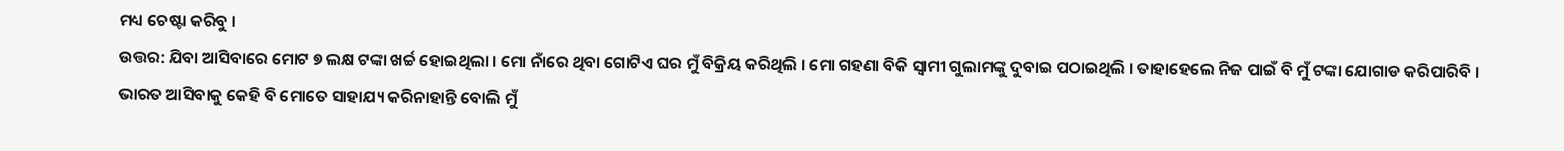ମଧ୍ୟ ଚେଷ୍ଟା କରିବୁ ।
ଉତ୍ତର: ଯିବା ଆସିବାରେ ମୋଟ ୭ ଲକ୍ଷ ଟଙ୍କା ଖର୍ଚ୍ଚ ହୋଇଥିଲା । ମୋ ନାଁରେ ଥିବା ଗୋଟିଏ ଘର ମୁଁ ବିକ୍ରିୟ କରିଥିଲି । ମୋ ଗହଣା ବିକି ସ୍ବାମୀ ଗୁଲାମଙ୍କୁ ଦୁବାଇ ପଠାଇଥିଲି । ତାହାହେଲେ ନିଜ ପାଇଁ ବି ମୁଁ ଟଙ୍କା ଯୋଗାଡ କରିପାରିବି । ଭାରତ ଆସିବାକୁ କେହି ବି ମୋତେ ସାହାଯ୍ୟ କରିନାହାନ୍ତି ବୋଲି ମୁଁ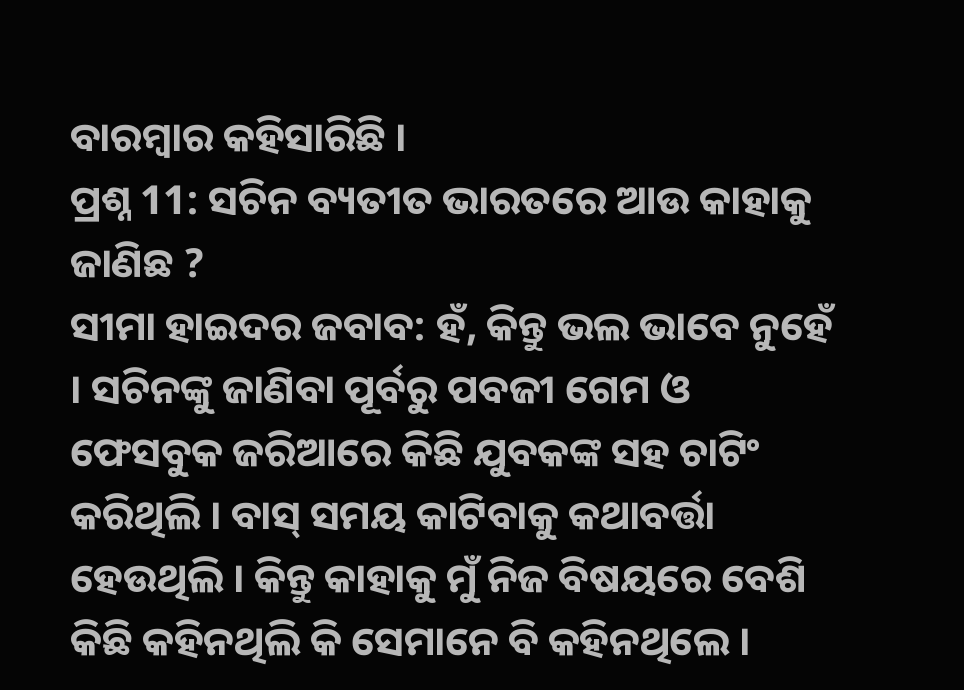ବାରମ୍ବାର କହିସାରିଛି ।
ପ୍ରଶ୍ନ 11: ସଚିନ ବ୍ୟତୀତ ଭାରତରେ ଆଉ କାହାକୁ ଜାଣିଛ ?
ସୀମା ହାଇଦର ଜବାବ: ହଁ, କିନ୍ତୁ ଭଲ ଭାବେ ନୁହେଁ । ସଚିନଙ୍କୁ ଜାଣିବା ପୂର୍ବରୁ ପବଜୀ ଗେମ ଓ ଫେସବୁକ ଜରିଆରେ କିଛି ଯୁବକଙ୍କ ସହ ଚାଟିଂ କରିଥିଲି । ବାସ୍ ସମୟ କାଟିବାକୁ କଥାବର୍ତ୍ତା ହେଉଥିଲି । କିନ୍ତୁ କାହାକୁ ମୁଁ ନିଜ ବିଷୟରେ ବେଶି କିଛି କହିନଥିଲି କି ସେମାନେ ବି କହିନଥିଲେ ।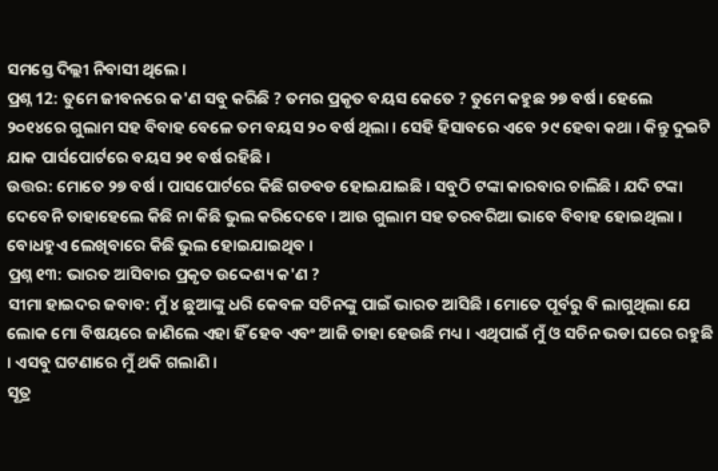ସମସ୍ତେ ଦିଲ୍ଲୀ ନିବାସୀ ଥିଲେ ।
ପ୍ରଶ୍ନ 12: ତୁମେ ଜୀବନରେ କ'ଣ ସବୁ କରିଛି ? ତମର ପ୍ରକୃତ ବୟସ କେତେ ? ତୁମେ କହୁଛ ୨୭ ବର୍ଷ । ହେଲେ ୨୦୧୪ରେ ଗୁଲାମ ସହ ବିବାହ ବେଳେ ତମ ବୟସ ୨୦ ବର୍ଷ ଥିଲା । ସେହି ହିସାବରେ ଏବେ ୨୯ ହେବା କଥା । କିନ୍ତୁ ଦୁଇଟି ଯାକ ପାର୍ସପୋର୍ଟରେ ବୟସ ୨୧ ବର୍ଷ ରହିଛି ।
ଉତ୍ତର: ମୋତେ ୨୭ ବର୍ଷ । ପାସପୋର୍ଟରେ କିଛି ଗଡବଡ ହୋଇଯାଇଛି । ସବୁଠି ଟଙ୍କା କାରବାର ଚାଲିଛି । ଯଦି ଟଙ୍କା ଦେବେନି ତାହାହେଲେ କିଛି ନା କିଛି ଭୁଲ କରିଦେବେ । ଆଉ ଗୁଲାମ ସହ ତରବରିଆ ଭାବେ ବିବାହ ହୋଇଥିଲା । ବୋଧହୁଏ ଲେଖିବାରେ କିଛି ଭୁଲ ହୋଇଯାଇଥିବ ।
ପ୍ରଶ୍ନ ୧୩: ଭାରତ ଆସିବାର ପ୍ରକୃତ ଉଦ୍ଦେଶ୍ୟ କ'ଣ ?
ସୀମା ହାଇଦର ଜବାବ: ମୁଁ ୪ ଛୁଆଙ୍କୁ ଧରି କେବଳ ସଚିନଙ୍କୁ ପାଇଁ ଭାରତ ଆସିଛି । ମୋତେ ପୂର୍ବରୁ ବି ଲାଗୁଥିଲା ଯେ ଲୋକ ମୋ ବିଷୟରେ ଜାଣିଲେ ଏହା ହିଁ ହେବ ଏବଂ ଆଜି ତାହା ହେଉଛି ମଧ୍ୟ । ଏଥିପାଇଁ ମୁଁ ଓ ସଚିନ ଭଡା ଘରେ ରହୁଛି । ଏସବୁ ଘଟଣାରେ ମୁଁ ଥକି ଗଲାଣି ।
ସୂତ୍ର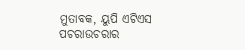ମୁତାବକ, ୟୁପି ଏଟିଏସ ପଚରାଉଚରାର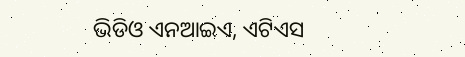ଭିଡିଓ ଏନଆଇଏ, ଏଟିଏସ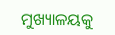ମୁଖ୍ୟାଳୟକୁ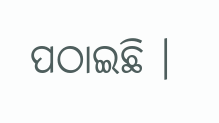ପଠାଇଛି ।